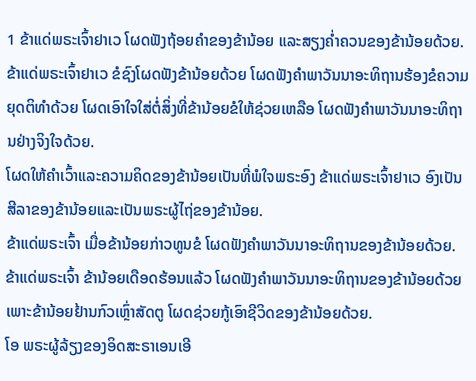1 ຂ້າແດ່ພຣະເຈົ້າຢາເວ ໂຜດຟັງຖ້ອຍຄຳຂອງຂ້ານ້ອຍ ແລະສຽງຄໍ່າຄວນຂອງຂ້ານ້ອຍດ້ວຍ.
ຂ້າແດ່ພຣະເຈົ້າຢາເວ ຂໍຊົງໂຜດຟັງຂ້ານ້ອຍດ້ວຍ ໂຜດຟັງຄຳພາວັນນາອະທິຖານຮ້ອງຂໍຄວາມຍຸດຕິທຳດ້ວຍ ໂຜດເອົາໃຈໃສ່ຕໍ່ສິ່ງທີ່ຂ້ານ້ອຍຂໍໃຫ້ຊ່ວຍເຫລືອ ໂຜດຟັງຄຳພາວັນນາອະທິຖານຢ່າງຈິງໃຈດ້ວຍ.
ໂຜດໃຫ້ຄຳເວົ້າແລະຄວາມຄິດຂອງຂ້ານ້ອຍເປັນທີ່ພໍໃຈພຣະອົງ ຂ້າແດ່ພຣະເຈົ້າຢາເວ ອົງເປັນສີລາຂອງຂ້ານ້ອຍແລະເປັນພຣະຜູ້ໄຖ່ຂອງຂ້ານ້ອຍ.
ຂ້າແດ່ພຣະເຈົ້າ ເມື່ອຂ້ານ້ອຍກ່າວທູນຂໍ ໂຜດຟັງຄຳພາວັນນາອະທິຖານຂອງຂ້ານ້ອຍດ້ວຍ.
ຂ້າແດ່ພຣະເຈົ້າ ຂ້ານ້ອຍເດືອດຮ້ອນແລ້ວ ໂຜດຟັງຄຳພາວັນນາອະທິຖານຂອງຂ້ານ້ອຍດ້ວຍ ເພາະຂ້ານ້ອຍຢ້ານກົວເຫຼົ່າສັດຕູ ໂຜດຊ່ວຍກູ້ເອົາຊີວິດຂອງຂ້ານ້ອຍດ້ວຍ.
ໂອ ພຣະຜູ້ລ້ຽງຂອງອິດສະຣາເອນເອີ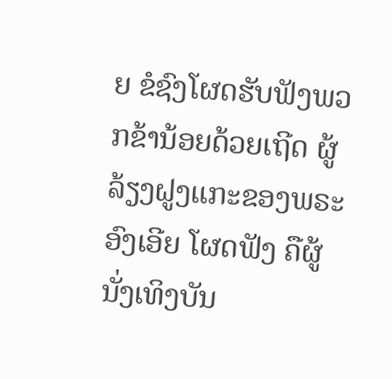ຍ ຂໍຊົງໂຜດຮັບຟັງພວກຂ້ານ້ອຍດ້ວຍເຖີດ ຜູ້ລ້ຽງຝູງແກະຂອງພຣະອົງເອີຍ ໂຜດຟັງ ຄືຜູ້ນັ່ງເທິງບັນ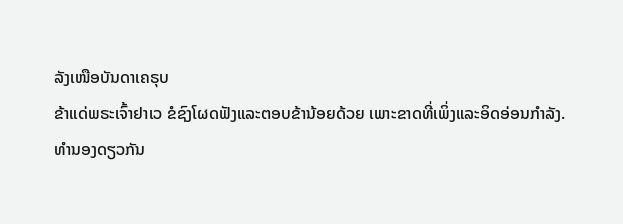ລັງເໜືອບັນດາເຄຣຸບ
ຂ້າແດ່ພຣະເຈົ້າຢາເວ ຂໍຊົງໂຜດຟັງແລະຕອບຂ້ານ້ອຍດ້ວຍ ເພາະຂາດທີ່ເພິ່ງແລະອິດອ່ອນກຳລັງ.
ທຳນອງດຽວກັນ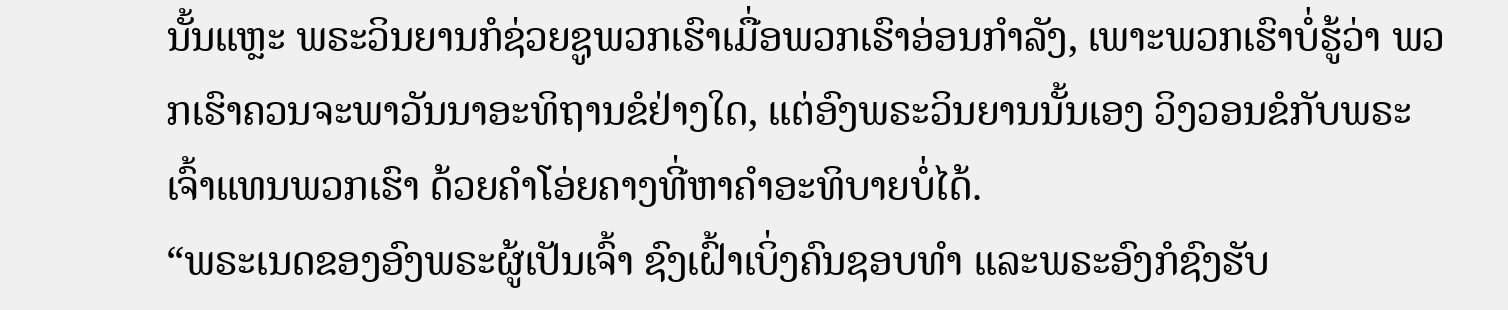ນັ້ນແຫຼະ ພຣະວິນຍານກໍຊ່ວຍຊູພວກເຮົາເມື່ອພວກເຮົາອ່ອນກຳລັງ, ເພາະພວກເຮົາບໍ່ຮູ້ວ່າ ພວກເຮົາຄວນຈະພາວັນນາອະທິຖານຂໍຢ່າງໃດ, ແຕ່ອົງພຣະວິນຍານນັ້ນເອງ ວິງວອນຂໍກັບພຣະເຈົ້າແທນພວກເຮົາ ດ້ວຍຄຳໂອ່ຍຄາງທີ່ຫາຄຳອະທິບາຍບໍ່ໄດ້.
“ພຣະເນດຂອງອົງພຣະຜູ້ເປັນເຈົ້າ ຊົງເຝົ້າເບິ່ງຄົນຊອບທຳ ແລະພຣະອົງກໍຊົງຮັບ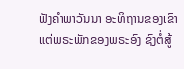ຟັງຄຳພາວັນນາ ອະທິຖານຂອງເຂົາ ແຕ່ພຣະພັກຂອງພຣະອົງ ຊົງຕໍ່ສູ້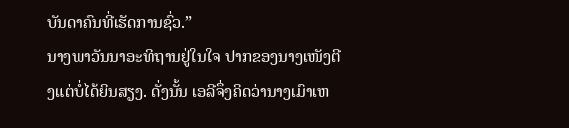ບັນດາຄົນທີ່ເຮັດການຊົ່ວ.”
ນາງພາວັນນາອະທິຖານຢູ່ໃນໃຈ ປາກຂອງນາງເໜັງຕີງແຕ່ບໍ່ໄດ້ຍິນສຽງ. ດັ່ງນັ້ນ ເອລີຈຶ່ງຄິດວ່ານາງເມົາເຫ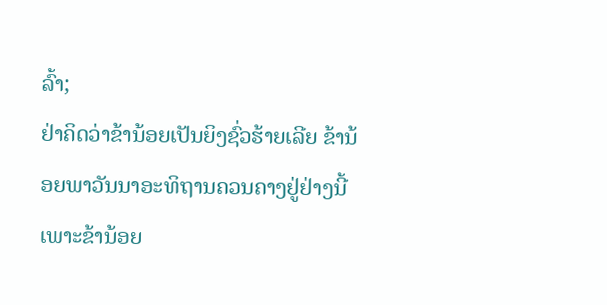ລົ້າ;
ຢ່າຄິດວ່າຂ້ານ້ອຍເປັນຍິງຊົ່ວຮ້າຍເລີຍ ຂ້ານ້ອຍພາວັນນາອະທິຖານຄວນຄາງຢູ່ຢ່າງນີ້ເພາະຂ້ານ້ອຍ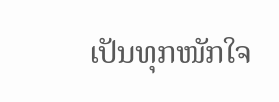ເປັນທຸກໜັກໃຈ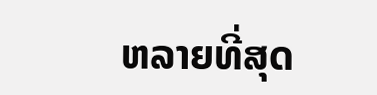ຫລາຍທີ່ສຸດ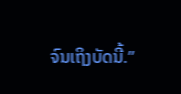ຈົນເຖິງບັດນີ້.”